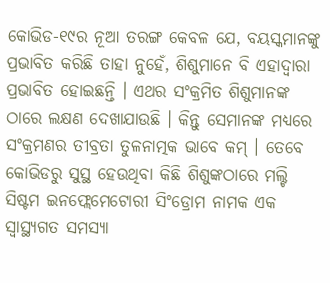କୋଭିଡ-୧୯ର ନୂଆ ତରଙ୍ଗ କେବଳ ଯେ, ବୟସ୍କମାନଙ୍କୁ ପ୍ରଭାବିତ କରିଛି ତାହା ନୁହେଁ, ଶିଶୁମାନେ ବି ଏହାଦ୍ୱାରା ପ୍ରଭାବିତ ହୋଇଛନ୍ତି । ଏଥର ସଂକ୍ରମିତ ଶିଶୁମାନଙ୍କ ଠାରେ ଲକ୍ଷଣ ଦେଖାଯାଉଛି । କିନ୍ତୁ ସେମାନଙ୍କ ମଧ୍ୟରେ ସଂକ୍ରମଣର ତୀବ୍ରତା ତୁଳନାତ୍ମକ ଭାବେ କମ୍ । ତେବେ କୋଭିଡରୁ ସୁସ୍ଥ ହେଉଥିବା କିଛି ଶିଶୁଙ୍କଠାରେ ମଲ୍ଟି ସିଷ୍ଟମ ଇନଫ୍ଲେମେଟୋରୀ ସିଂଡ୍ରୋମ ନାମକ ଏକ ସ୍ୱାସ୍ଥ୍ୟଗତ ସମସ୍ୟା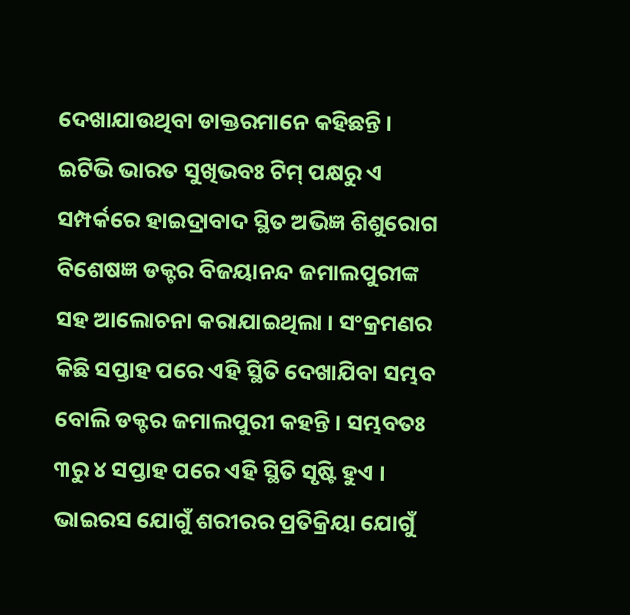ଦେଖାଯାଉଥିବା ଡାକ୍ତରମାନେ କହିଛନ୍ତି । ଇଟିଭି ଭାରତ ସୁଖିଭବଃ ଟିମ୍ ପକ୍ଷରୁ ଏ ସମ୍ପର୍କରେ ହାଇଦ୍ରାବାଦ ସ୍ଥିତ ଅଭିଜ୍ଞ ଶିଶୁରୋଗ ବିଶେଷଜ୍ଞ ଡକ୍ଟର ବିଜୟାନନ୍ଦ ଜମାଲପୁରୀଙ୍କ ସହ ଆଲୋଚନା କରାଯାଇଥିଲା । ସଂକ୍ରମଣର କିଛି ସପ୍ତାହ ପରେ ଏହି ସ୍ଥିତି ଦେଖାଯିବା ସମ୍ଭବ ବୋଲି ଡକ୍ଟର ଜମାଲପୁରୀ କହନ୍ତି । ସମ୍ଭବତଃ ୩ରୁ ୪ ସପ୍ତାହ ପରେ ଏହି ସ୍ଥିତି ସୃଷ୍ଟି ହୁଏ । ଭାଇରସ ଯୋଗୁଁ ଶରୀରର ପ୍ରତିକ୍ରିୟା ଯୋଗୁଁ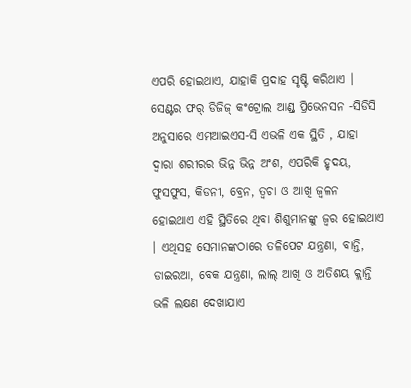ଏପରି ହୋଇଥାଏ, ଯାହାକି ପ୍ରଦାହ ସୃଷ୍ଟି କରିଥାଏ ।
ସେଣ୍ଟର ଫର୍ ଡିଜିଜ୍ କଂଟ୍ରୋଲ ଆଣ୍ଡ୍ ପ୍ରିଭେନସନ -ସିଡିସି ଅନୁସାରେ ଏମଆଇଏସ-ସି ଏଭଳି ଏକ ସ୍ଥିତି , ଯାହା ଦ୍ୱାରା ଶରୀରର ଭିନ୍ନ ଭିନ୍ନ ଅଂଶ, ଏପରିକି ହୃଦୟ, ଫୁସଫୁସ, କିଡନୀ, ବ୍ରେନ, ତ୍ୱଚା ଓ ଆଖି ଜ୍ୱଳନ ହୋଇଥାଏ ଏହି ସ୍ଥିତିରେ ଥିବା ଶିଶୁମାନଙ୍କୁ ଜ୍ୱର ହୋଇଥାଏ । ଏଥିସହ ସେମାନଙ୍କଠାରେ ତଳିପେଟ ଯନ୍ତ୍ରଣା, ବାନ୍ତି, ଡାଇରଆ, ବେକ ଯନ୍ତ୍ରଣା, ଲାଲ୍ ଆଖି ଓ ଅତିଶୟ କ୍ଲାନ୍ତି ଭଳି ଲକ୍ଷଣ ଦେଖାଯାଏ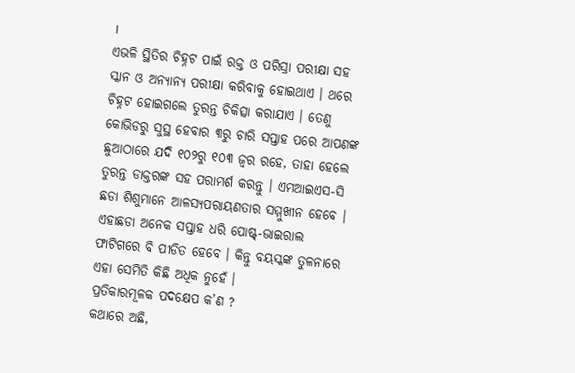।
ଏଭଳି ସ୍ଥିତିର ଚିହ୍ନଟ ପାଇଁ ରକ୍ତ ଓ ପରିସ୍ରା ପରୀକ୍ଷା ସହ ସ୍କାନ ଓ ଅନ୍ୟାନ୍ୟ ପରୀକ୍ଷା କରିବାକୁ ହୋଇଥାଏ । ଥରେ ଚିହ୍ନଟ ହୋଇଗଲେ ତୁରନ୍ତ ଚିକିତ୍ସା କରାଯାଏ । ତେଣୁ କୋଭିଡରୁ ସୁସ୍ଥ ହେବାର ୩ରୁ ଚାରି ସପ୍ତାହ ପରେ ଆପଣଙ୍କ ଛୁଆଠାରେ ଯଦି ୧୦୨ରୁ ୧୦୩ ଜ୍ୱର ରହେ, ତାହା ହେଲେ ତୁରନ୍ତ ଡାକ୍ତରଙ୍କ ସହ ପରାମର୍ଶ କରନ୍ତୁ । ଏମଆଇଏସ-ସି ଛଡା ଶିଶୁମାନେ ଆଳସ୍ୟପରାୟଣତାର ସମ୍ମୁଖୀନ ହେବେ । ଏହାଛଡା ଅନେକ ସପ୍ତାହ ଧରି ପୋଷ୍ଟ୍-ଭାଇରାଲ ଫାଟିଗରେ ବି ପୀଡିତ ହେବେ । କିନ୍ତୁ ବୟସ୍କଙ୍କ ତୁଳନାରେ ଏହା ସେମିତି କିଛି ଅଧିକ ନୁହେଁ ।
ପ୍ରତିକାରମୂଳକ ପଦକ୍ଷେପ କ’ଣ ?
କଥାରେ ଅଛି,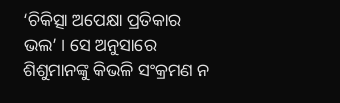‘ଚିକିତ୍ସା ଅପେକ୍ଷା ପ୍ରତିକାର ଭଲ’ । ସେ ଅନୁସାରେ ଶିଶୁମାନଙ୍କୁ କିଭଳି ସଂକ୍ରମଣ ନ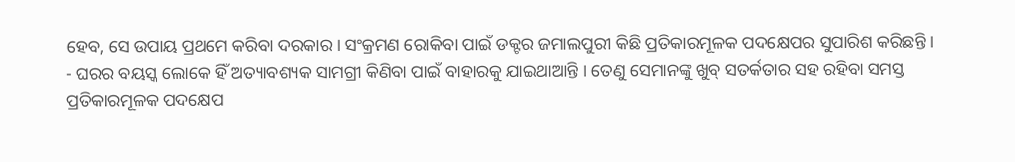ହେବ, ସେ ଉପାୟ ପ୍ରଥମେ କରିବା ଦରକାର । ସଂକ୍ରମଣ ରୋକିବା ପାଇଁ ଡକ୍ଟର ଜମାଲପୁରୀ କିଛି ପ୍ରତିକାରମୂଳକ ପଦକ୍ଷେପର ସୁପାରିଶ କରିଛନ୍ତି ।
- ଘରର ବୟସ୍କ ଲୋକେ ହିଁ ଅତ୍ୟାବଶ୍ୟକ ସାମଗ୍ରୀ କିଣିବା ପାଇଁ ବାହାରକୁ ଯାଇଥାଆନ୍ତି । ତେଣୁ ସେମାନଙ୍କୁ ଖୁବ୍ ସତର୍କତାର ସହ ରହିବା ସମସ୍ତ ପ୍ରତିକାରମୂଳକ ପଦକ୍ଷେପ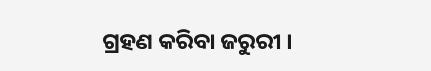ଗ୍ରହଣ କରିବା ଜରୁରୀ ।